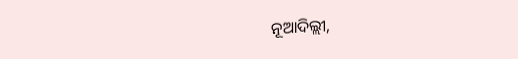ନୂଆଦିଲ୍ଲୀ,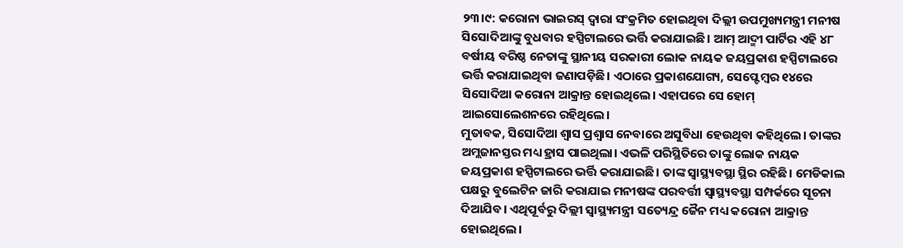୨୩।୯: କରୋନା ଭାଇରସ୍ ଦ୍ୱାରା ସଂକ୍ରମିତ ହୋଇଥିବା ଦିଲ୍ଲୀ ଉପମୁଖ୍ୟମନ୍ତ୍ରୀ ମନୀଷ ସିସୋଦିଆଙ୍କୁ ବୁଧବାର ହସ୍ପିଟାଲରେ ଭର୍ତ୍ତି କରାଯାଇଛି। ଆମ୍ ଆଦ୍ମୀ ପାର୍ଟିର ଏହି ୪୮ ବର୍ଷୀୟ ବରିଷ୍ଠ ନେତାଙ୍କୁ ସ୍ଥାନୀୟ ସରକାରୀ ଲୋକ ନାୟକ ଜୟପ୍ରକାଶ ହସ୍ପିଟାଲରେ ଭର୍ତ୍ତି କରାଯାଇଥିବା ଜଣାପଡ଼ିଛି। ଏଠାରେ ପ୍ରକାଶଯୋଗ୍ୟ, ସେପ୍ଟେମ୍ବର ୧୪ରେ ସିସୋଦିଆ କରୋନା ଆକ୍ରାନ୍ତ ହୋଇଥିଲେ। ଏହାପରେ ସେ ହୋମ୍ ଆଇସୋଲେଶନରେ ରହିଥିଲେ।
ମୁତାବକ, ସିସୋଦିଆ ଶ୍ୱାସ ପ୍ରଶ୍ୱାସ ନେବାରେ ଅସୁବିଧା ହେଉଥିବା କହିଥିଲେ। ତାଙ୍କର ଅମ୍ଲଜାନସ୍ତର ମଧ୍ୟ ହ୍ରାସ ପାଇଥିଲା। ଏଭଳି ପରିସ୍ଥିତିରେ ତାଙ୍କୁ ଲୋକ ନାୟକ ଜୟପ୍ରକାଶ ହସ୍ପିଟାଲରେ ଭର୍ତ୍ତି କରାଯାଇଛି। ତାଙ୍କ ସ୍ବାସ୍ଥ୍ୟବସ୍ଥା ସ୍ଥିର ରହିଛି। ମେଡିକାଲ ପକ୍ଷରୁ ବୁଲେଟିନ ଜାରି କରାଯାଇ ମନୀଷଙ୍କ ପରବର୍ତ୍ତୀ ସ୍ବାସ୍ଥ୍ୟବସ୍ଥା ସମ୍ପର୍କରେ ସୂଚନା ଦିଆଯିବ। ଏଥିପୂର୍ବରୁ ଦିଲ୍ଲୀ ସ୍ବାସ୍ଥ୍ୟମନ୍ତ୍ରୀ ସତ୍ୟେନ୍ଦ୍ର ଜୈନ ମଧ୍ୟ କରୋନା ଆକ୍ରାନ୍ତ ହୋଇଥିଲେ।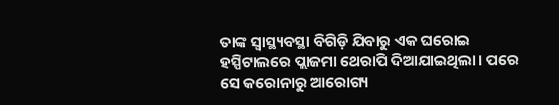ତାଙ୍କ ସ୍ବାସ୍ଥ୍ୟବସ୍ଥା ବିଗିଡ଼ି ଯିବାରୁ ଏକ ଘରୋଇ ହସ୍ପିଟାଲରେ ପ୍ଲାଜମା ଥେରାପି ଦିଆଯାଇଥିଲା। ପରେ ସେ କରୋନାରୁ ଆରୋଗ୍ୟ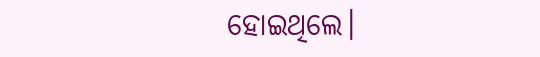ହୋଇଥିଲେ।